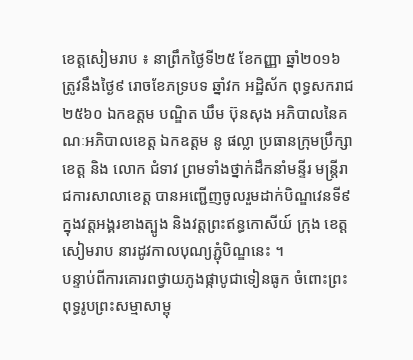ខេត្តសៀមរាប ៖ នាព្រឹកថ្ងៃទី២៥ ខែកញ្ញា ឆ្នាំ២០១៦ ត្រូវនឹងថ្ងៃ៩ រោចខែភទ្របទ ឆ្នាំវក អដ្ឋិស័ក ពុទ្ធសករាជ ២៥៦០ ឯកឧត្តម បណ្ឌិត ឃឹម ប៊ុនសុង អភិបាលនៃគណៈអភិបាលខេត្ត ឯកឧត្តម នូ ផល្លា ប្រធានក្រុមប្រឹក្សាខេត្ត និង លោក ជំទាវ ព្រមទាំងថ្នាក់ដឹកនាំមន្ទីរ មន្ត្រីរាជការសាលាខេត្ត បានអញ្ជើញចូលរួមដាក់បិណ្ឌវេនទី៩ ក្នុងវត្តអង្គរខាងត្បូង និងវត្តព្រះឥន្ធកោសីយ៍ ក្រុង ខេត្តសៀមរាប នារដូវកាលបុណ្យភ្ជុំបិណ្ឌនេះ ។
បន្ទាប់ពីការគោរពថ្វាយភូងផ្កាបូជាទៀនធូក ចំពោះព្រះពុទ្ធរូបព្រះសម្មាសាម្ពុ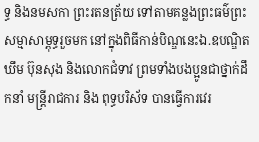ទ្ធ និងនមសកា ព្រះរតនត្រ័យ ទៅតាមគន្លងព្រះធម៌ព្រះសម្មាសាម្ពុទ្ធរួចមក នៅក្នុងពិធីកាន់បិណ្ឌនេះឯ.ឧបណ្ឌិត ឃឹម ប៊ុនសុង និងលោកជំទាវ ព្រមទាំងបងប្អូនជាថ្នាក់ដឹកនាំ មន្ត្រីរាជការ និង ពុទ្ធបរិស័ទ បានធ្វើការវេរ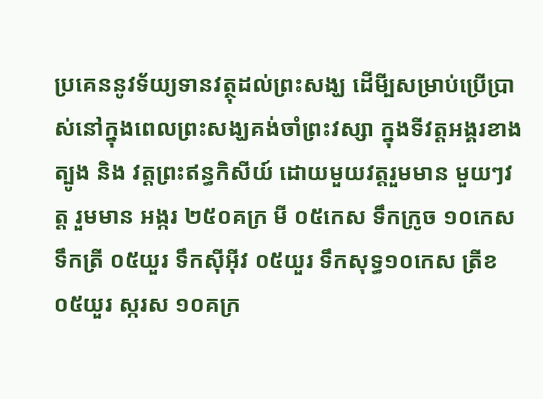ប្រគេននូវទ័យ្យទានវត្ថុដល់ព្រះសង្ឃ ដើមី្បសម្រាប់ប្រើប្រាស់នៅក្នុងពេលព្រះសង្ឃគង់ចាំព្រះវស្សា ក្នុងទីវត្តអង្គរខាងត្បូង និង វត្តព្រះឥន្ធកិសីយ៍ ដោយមួយវត្តរួមមាន មួយៗវត្ត រួមមាន អង្ករ ២៥០គក្រ មី ០៥កេស ទឹកក្រូច ១០កេស ទឹកត្រី ០៥យួរ ទឹកស៊ីអ៊ីវ ០៥យួរ ទឹកសុទ្ធ១០កេស ត្រីខ០៥យួរ ស្ករស ១០គក្រ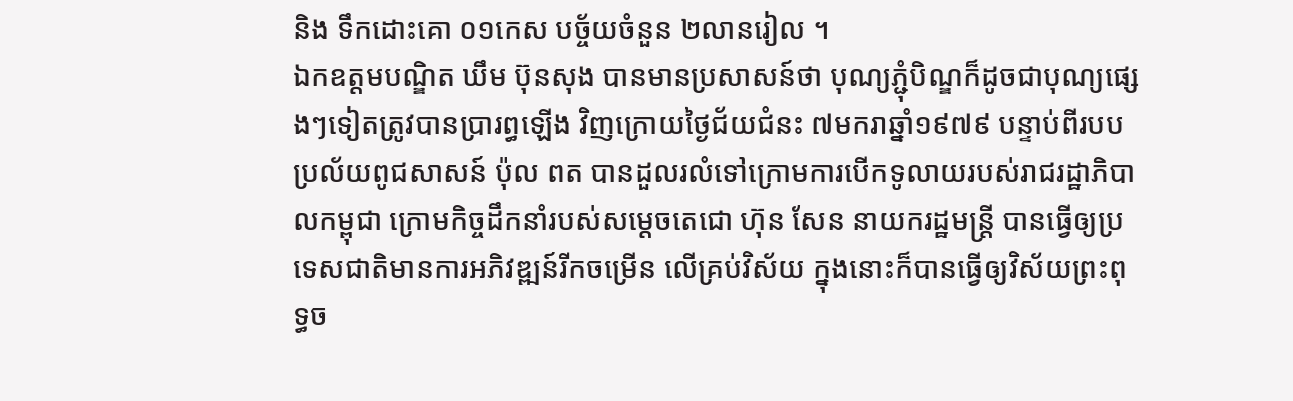និង ទឹកដោះគោ ០១កេស បច្ច័យចំនួន ២លានរៀល ។
ឯកឧត្តមបណ្ឌិត ឃឹម ប៊ុនសុង បានមានប្រសាសន៍ថា បុណ្យភ្ជុំបិណ្ឌក៏ដូចជាបុណ្យផ្សេងៗទៀតត្រូវបានប្រារព្ធឡើង វិញក្រោយថ្ងៃជ័យជំនះ ៧មករាឆ្នាំ១៩៧៩ បន្ទាប់ពីរបបប្រល័យពូជសាសន៍ ប៉ុល ពត បានដួលរលំទៅក្រោមការបើកទូលាយរបស់រាជរដ្ឋាភិបាលកម្ពុជា ក្រោមកិច្ចដឹកនាំរបស់សម្តេចតេជោ ហ៊ុន សែន នាយករដ្ឋមន្ត្រី បានធ្វើឲ្យប្រទេសជាតិមានការអភិវឌ្ឍន៍រីកចម្រើន លើគ្រប់វិស័យ ក្នុងនោះក៏បានធ្វើឲ្យវិស័យព្រះពុទ្ធច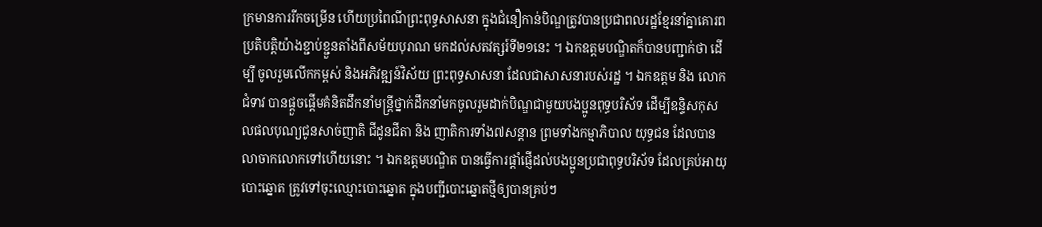ក្រមានការរីកចម្រើន ហើយប្រពៃណីព្រះពុទ្ធសាសនា ក្នុងជំនឿកាន់បិណ្ឌត្រូវបានប្រជាពលរដ្ឋខ្មែរនាំគ្នាគោរពប្រតិបត្តិយ៉ាងខ្ជាប់ខ្ជួនតាំងពីសម័យបុរាណ មកដល់សតវត្សរ៍ទី២១នេះ ។ ឯកឧត្តមបណ្ឌិតក៏បានបញ្ជាក់ថា ដើម្បី ចូលរួមលើកកម្ពស់ និងអភិវឌ្ឍន៍វិស័យ ព្រះពុទ្ធសាសនា ដែលជាសាសនារបស់រដ្ឋ ។ ឯកឧត្តម និង លោកជំទាវ បានផ្ដួចផ្ដើមគំនិតដឹកនាំមន្ត្រីថ្នាក់ដឹកនាំមកចូលរួមដាក់បិណ្ឌជាមួយបងប្អូនពុទ្ធបរិស័ទ ដើម្បីឧន្ទិសកុសលផលបុណ្យជូនសាច់ញាតិ ជីដូនជីតា និង ញាតិការទាំង៧សន្តាន ព្រមទាំងកម្មាភិបាល យុទ្ធជន ដែលបានលាចាកលោកទៅហើយនោះ ។ ឯកឧត្តមបណ្ឌិត បានធ្វើការផ្តាំផ្ញើដល់បងប្អូនប្រជាពុទ្ធបរិស័ទ ដែលគ្រប់អាយុបោះឆ្នោត ត្រូវទៅចុះឈ្មោះបោះឆ្នោត ក្នុងបញ្ជីបោះឆ្នោតថ្មីឲ្យបានគ្រប់ៗ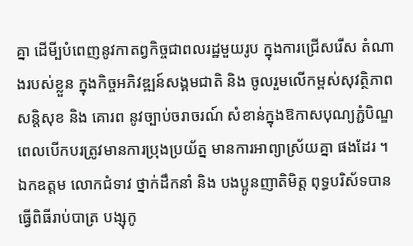គ្នា ដើមី្បបំពេញនូវកាតព្វកិច្ចជាពលរដ្ឋមួយរូប ក្នុងការជ្រើសរើស តំណាងរបស់ខ្លួន ក្នុងកិច្ចអភិវឌ្ឍន៍សង្គមជាតិ និង ចូលរួមលើកម្ពស់សុវត្ថិភាពសន្តិសុខ និង គោរព នូវច្បាប់ចរាចរណ៍ សំខាន់ក្នុងឱកាសបុណ្យភ្ជំបិណ្ឌ ពេលបើកបរត្រូវមានការប្រុងប្រយ័ត្ន មានការអាព្យាស្រ័យគ្នា ផងដែរ ។
ឯកឧត្តម លោកជំទាវ ថ្នាក់ដឹកនាំ និង បងប្អូនញាតិមិត្ត ពុទ្ធបរិស័ទបានធ្វើពិធីរាប់បាត្រ បង្សុកូ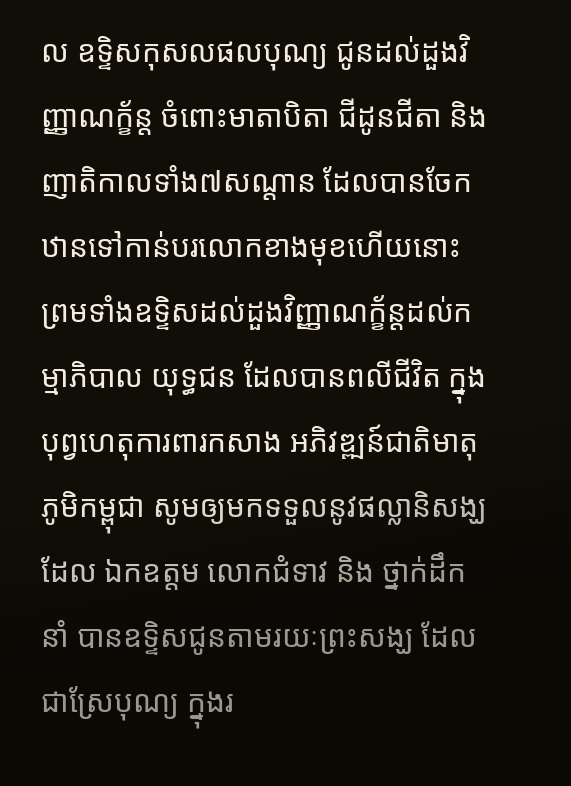ល ឧទ្ទិសកុសលផលបុណ្យ ជូនដល់ដួងវិញ្ញាណក្ខ័ន្ត ចំពោះមាតាបិតា ជីដូនជីតា និង ញាតិកាលទាំង៧សណ្តាន ដែលបានចែកឋានទៅកាន់បរលោកខាងមុខហើយនោះ ព្រមទាំងឧទ្ទិសដល់ដួងវិញ្ញាណក្ខ័ន្តដល់កម្មាភិបាល យុទ្ធជន ដែលបានពលីជីវិត ក្នុងបុព្វហេតុការពារកសាង អភិវឌ្ឍន៍ជាតិមាតុភូមិកម្ពុជា សូមឲ្យមកទទួលនូវផល្លានិសង្ឃដែល ឯកឧត្តម លោកជំទាវ និង ថ្នាក់ដឹកនាំ បានឧទ្ទិសជូនតាមរយៈព្រះសង្ឃ ដែលជាស្រែបុណ្យ ក្នុងរ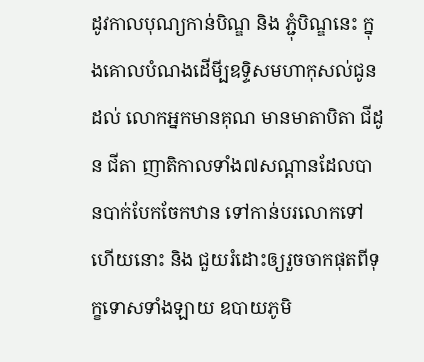ដូវកាលបុណ្យកាន់បិណ្ឌ និង ភ្ជុំបិណ្ឌនេះ ក្នុងគោលបំណងដើមី្បឧទ្ទិសមហាកុសល់ជូនដល់ លោកអ្នកមានគុណ មានមាតាបិតា ជីដូន ជីតា ញាតិកាលទាំង៧សណ្តានដែលបានបាក់បែកចែកឋាន ទៅកាន់បរលោកទៅហើយនោះ និង ជួយរំដោះឲ្យរួចចាកផុតពីទុក្ខទោសទាំងឡាយ ឧបាយភូមិ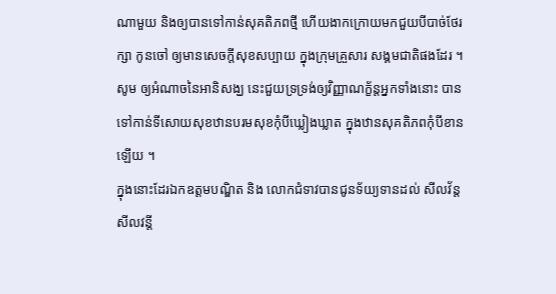ណាមួយ និងឲ្យបានទៅកាន់សុគតិភពថ្មី ហើយងាកក្រោយមកជួយបីបាច់ថែរក្សា កូនចៅ ឲ្យមានសេចក្តីសុខសប្បាយ ក្នុងក្រុមគ្រួសារ សង្គមជាតិផងដែរ ។ សូម ឲ្យអំណាចនៃអានិសង្ឃ នេះជួយទ្រទ្រង់ឲ្យវិញ្ញាណក័្ខន្តអ្នកទាំងនោះ បានទៅកាន់ទីសោយសុខឋានបរមសុខកុំបីឃ្លៀងឃ្លាត ក្នុងឋានសុគតិភពកុំបីខានឡើយ ។
ក្នុងនោះដែរឯកឧត្តមបណ្ឌិត និង លោកជំទាវបានជូនទ័យ្យទានដល់ សីលវ័ន្ត សីលវន្តី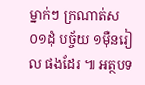ម្នាក់ៗ ក្រណាត់ស ០១ដុំ បច្ច័យ ១ម៉ឺនរៀល ផងដែរ ៕ អត្ថបទ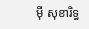ម៉ី សុខារិទ្ធ